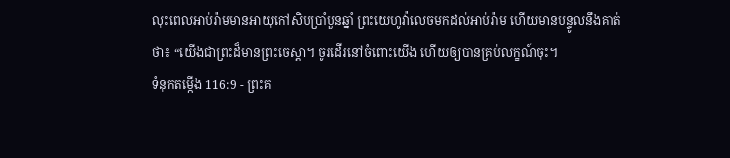លុះពេលអាប់រ៉ាមមានអាយុកៅសិបប្រាំបួនឆ្នាំ ព្រះយេហូវ៉ាលេចមកដល់អាប់រ៉ាម ហើយមានបន្ទូលនឹងគាត់ថា៖ “យើងជាព្រះដ៏មានព្រះចេស្ដា។ ចូរដើរនៅចំពោះយើង ហើយឲ្យបានគ្រប់លក្ខណ៍ចុះ។
ទំនុកតម្កើង 116:9 - ព្រះគ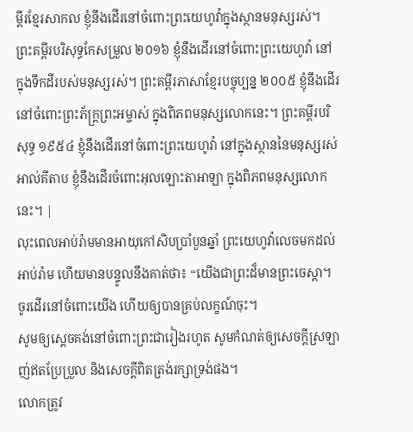ម្ពីរខ្មែរសាកល ខ្ញុំនឹងដើរនៅចំពោះព្រះយេហូវ៉ាក្នុងស្ថានមនុស្សរស់។ ព្រះគម្ពីរបរិសុទ្ធកែសម្រួល ២០១៦ ខ្ញុំនឹងដើរនៅចំពោះព្រះយេហូវ៉ា នៅក្នុងទឹកដីរបស់មនុស្សរស់។ ព្រះគម្ពីរភាសាខ្មែរបច្ចុប្បន្ន ២០០៥ ខ្ញុំនឹងដើរនៅចំពោះព្រះភ័ក្ត្រព្រះអម្ចាស់ ក្នុងពិភពមនុស្សលោកនេះ។ ព្រះគម្ពីរបរិសុទ្ធ ១៩៥៤ ខ្ញុំនឹងដើរនៅចំពោះព្រះយេហូវ៉ា នៅក្នុងស្ថាននៃមនុស្សរស់ អាល់គីតាប ខ្ញុំនឹងដើរចំពោះអុលឡោះតាអាឡា ក្នុងពិភពមនុស្សលោកនេះ។ |
លុះពេលអាប់រ៉ាមមានអាយុកៅសិបប្រាំបួនឆ្នាំ ព្រះយេហូវ៉ាលេចមកដល់អាប់រ៉ាម ហើយមានបន្ទូលនឹងគាត់ថា៖ “យើងជាព្រះដ៏មានព្រះចេស្ដា។ ចូរដើរនៅចំពោះយើង ហើយឲ្យបានគ្រប់លក្ខណ៍ចុះ។
សូមឲ្យស្ដេចគង់នៅចំពោះព្រះជារៀងរហូត សូមកំណត់ឲ្យសេចក្ដីស្រឡាញ់ឥតប្រែប្រួល និងសេចក្ដីពិតត្រង់រក្សាទ្រង់ផង។
លោកត្រូវ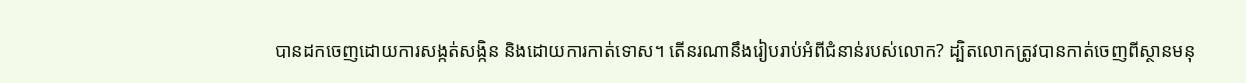បានដកចេញដោយការសង្កត់សង្កិន និងដោយការកាត់ទោស។ តើនរណានឹងរៀបរាប់អំពីជំនាន់របស់លោក? ដ្បិតលោកត្រូវបានកាត់ចេញពីស្ថានមនុ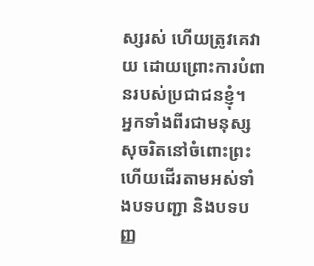ស្សរស់ ហើយត្រូវគេវាយ ដោយព្រោះការបំពានរបស់ប្រជាជនខ្ញុំ។
អ្នកទាំងពីរជាមនុស្សសុចរិតនៅចំពោះព្រះ ហើយដើរតាមអស់ទាំងបទបញ្ជា និងបទបញ្ញ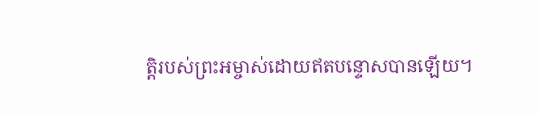ត្តិរបស់ព្រះអម្ចាស់ដោយឥតបន្ទោសបានឡើយ។